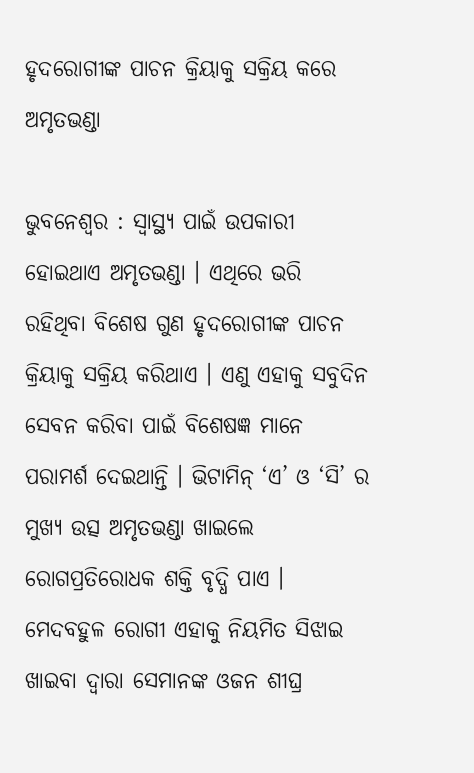ହୃଦରୋଗୀଙ୍କ ପାଚନ କ୍ରିୟାକୁ ସକ୍ରିୟ କରେ ଅମୃତଭଣ୍ଡା

ଭୁବନେଶ୍ୱର : ସ୍ୱାସ୍ଥ୍ୟ ପାଇଁ ଉପକାରୀ ହୋଇଥାଏ ଅମୃତଭଣ୍ଡା । ଏଥିରେ ଭରି ରହିଥିବା ବିଶେଷ ଗୁଣ ହୃଦରୋଗୀଙ୍କ ପାଚନ କ୍ରିୟାକୁ ସକ୍ରିୟ କରିଥାଏ । ଏଣୁ ଏହାକୁ ସବୁଦିନ ସେବନ କରିବା ପାଇଁ ବିଶେଷଜ୍ଞ ମାନେ ପରାମର୍ଶ ଦେଇଥାନ୍ତି । ଭିଟାମିନ୍ ‘ଏ’ ଓ ‘ସି’ ର ମୁଖ୍ୟ ଉତ୍ସ ଅମୃତଭଣ୍ଡା ଖାଇଲେ ରୋଗପ୍ରତିରୋଧକ ଶକ୍ତି ବୃଦ୍ଧି ପାଏ । ମେଦବହୁଳ ରୋଗୀ ଏହାକୁ ନିୟମିତ ସିଝାଇ ଖାଇବା ଦ୍ୱାରା ସେମାନଙ୍କ ଓଜନ ଶୀଘ୍ର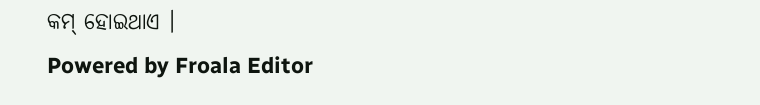କମ୍ ହୋଇଥାଏ ।
Powered by Froala Editor